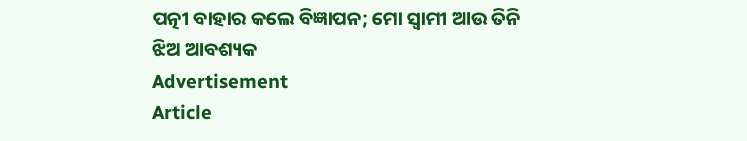ପତ୍ନୀ ବାହାର କଲେ ବିଜ୍ଞାପନ; ମୋ ସ୍ୱାମୀ ଆଉ ତିନି ଝିଅ ଆବଶ୍ୟକ
Advertisement
Article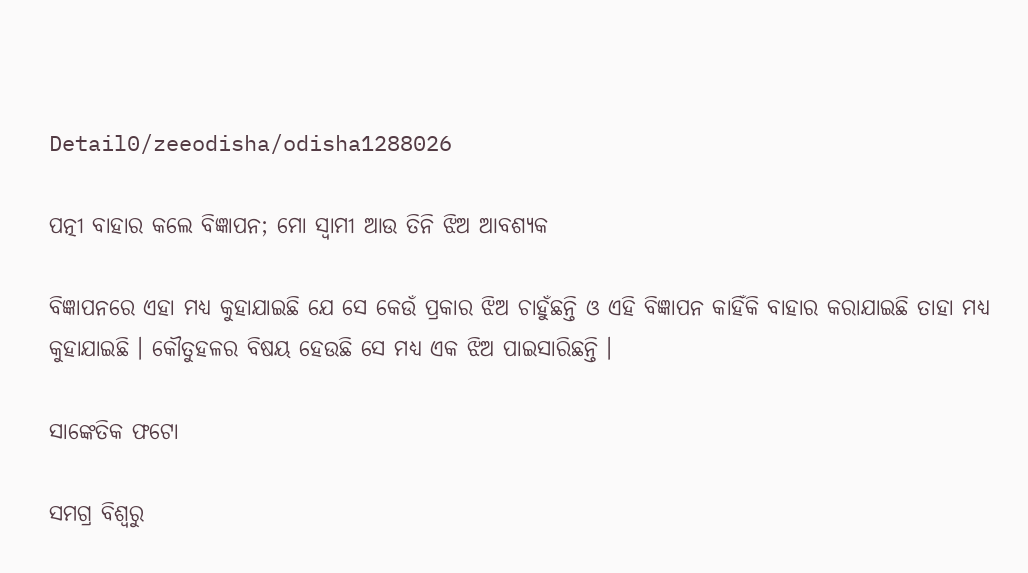Detail0/zeeodisha/odisha1288026

ପତ୍ନୀ ବାହାର କଲେ ବିଜ୍ଞାପନ; ମୋ ସ୍ୱାମୀ ଆଉ ତିନି ଝିଅ ଆବଶ୍ୟକ

ବିଜ୍ଞାପନରେ ଏହା ମଧ୍ୟ କୁହାଯାଇଛି ଯେ ସେ କେଉଁ ପ୍ରକାର ଝିଅ ଚାହୁଁଛନ୍ତି ଓ ଏହି ବିଜ୍ଞାପନ କାହିଁକି ବାହାର କରାଯାଇଛି ତାହା ମଧ୍ୟ କୁହାଯାଇଛି । କୌତୁହଳର ବିଷୟ ହେଉଛି ସେ ମଧ୍ୟ ଏକ ଝିଅ ପାଇସାରିଛନ୍ତି ।

ସାଙ୍କେତିକ ଫଟୋ

ସମଗ୍ର ବିଶ୍ୱରୁ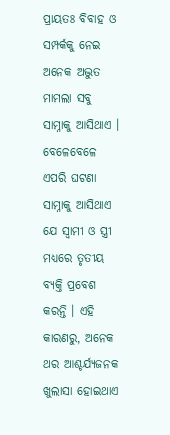ପ୍ରାୟତଃ ବିବାହ ଓ ସମ୍ପର୍କକୁ ନେଇ ଅନେକ ଅଦ୍ଭୁତ ମାମଲା ସବୁ ସାମ୍ନାକୁ ଆସିଥାଏ । ବେଳେବେଳେ ଏପରି ଘଟଣା ସାମ୍ନାକୁ ଆସିଥାଏ ଯେ ସ୍ୱାମୀ ଓ ସ୍ତ୍ରୀ ମଧ୍ୟରେ ତୃତୀୟ ବ୍ୟକ୍ତି ପ୍ରବେଶ କରନ୍ତି । ଏହି କାରଣରୁ, ଅନେକ ଥର ଆଶ୍ଚର୍ଯ୍ୟଜନକ ଖୁଲାସା ହୋଇଥାଏ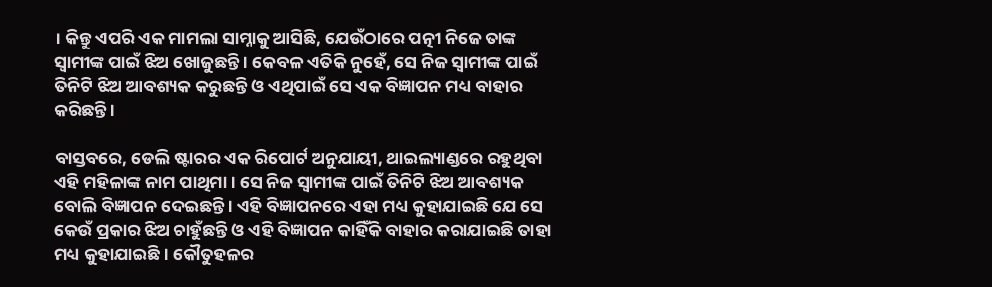। କିନ୍ତୁ ଏପରି ଏକ ମାମଲା ସାମ୍ନାକୁ ଆସିଛି, ଯେଉଁଠାରେ ପତ୍ନୀ ନିଜେ ତାଙ୍କ ସ୍ୱାମୀଙ୍କ ପାଇଁ ଝିଅ ଖୋଜୁଛନ୍ତି । କେବଳ ଏତିକି ନୁହେଁ, ସେ ନିଜ ସ୍ୱାମୀଙ୍କ ପାଇଁ ତିନିଟି ଝିଅ ଆବଶ୍ୟକ କରୁଛନ୍ତି ଓ ଏଥିପାଇଁ ସେ ଏକ ବିଜ୍ଞାପନ ମଧ୍ୟ ବାହାର କରିଛନ୍ତି ।

ବାସ୍ତବରେ, ଡେଲି ଷ୍ଟାରର ଏକ ରିପୋର୍ଟ ଅନୁଯାୟୀ, ଥାଇଲ୍ୟାଣ୍ଡରେ ରହୁଥିବା ଏହି ମହିଳାଙ୍କ ନାମ ପାଥିମା । ସେ ନିଜ ସ୍ୱାମୀଙ୍କ ପାଇଁ ତିନିଟି ଝିଅ ଆବଶ୍ୟକ ବୋଲି ବିଜ୍ଞାପନ ଦେଇଛନ୍ତି । ଏହି ବିଜ୍ଞାପନରେ ଏହା ମଧ୍ୟ କୁହାଯାଇଛି ଯେ ସେ କେଉଁ ପ୍ରକାର ଝିଅ ଚାହୁଁଛନ୍ତି ଓ ଏହି ବିଜ୍ଞାପନ କାହିଁକି ବାହାର କରାଯାଇଛି ତାହା ମଧ୍ୟ କୁହାଯାଇଛି । କୌତୁହଳର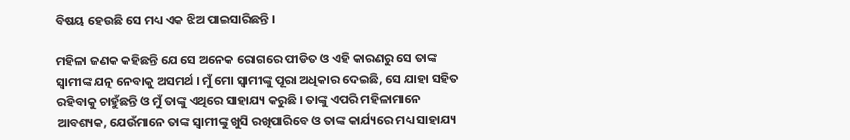ବିଷୟ ହେଉଛି ସେ ମଧ୍ୟ ଏକ ଝିଅ ପାଇସାରିଛନ୍ତି ।

ମହିଳା ଜଣକ କହିଛନ୍ତି ଯେ ସେ ଅନେକ ରୋଗରେ ପୀଡିତ ଓ ଏହି କାରଣରୁ ସେ ତାଙ୍କ ସ୍ୱାମୀଙ୍କ ଯତ୍ନ ନେବାକୁ ଅସମର୍ଥ । ମୁଁ ମୋ ସ୍ୱାମୀଙ୍କୁ ପୂରା ଅଧିକାର ଦେଇଛି, ସେ ଯାହା ସହିତ ରହିବାକୁ ଚାହୁଁଛନ୍ତି ଓ ମୁଁ ତାଙ୍କୁ ଏଥିରେ ସାହାଯ୍ୟ କରୁଛି । ତାଙ୍କୁ ଏପରି ମହିଳାମାନେ ଆବଶ୍ୟକ, ଯେଉଁମାନେ ତାଙ୍କ ସ୍ୱାମୀଙ୍କୁ ଖୁସି ରଖିପାରିବେ ଓ ତାଙ୍କ କାର୍ଯ୍ୟରେ ମଧ୍ୟ ସାହାଯ୍ୟ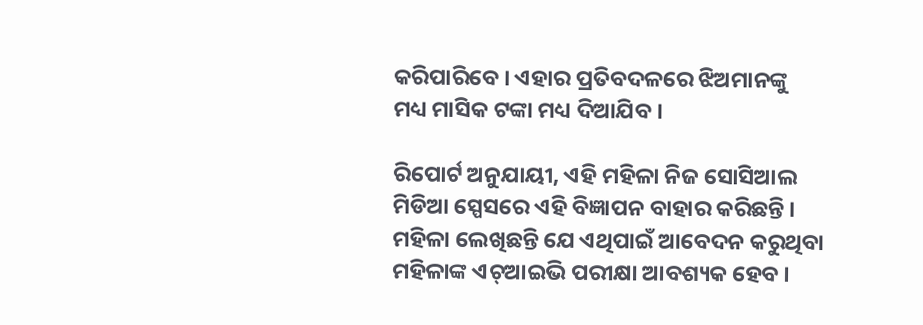କରିପାରିବେ । ଏହାର ପ୍ରତିବଦଳରେ ଝିଅମାନଙ୍କୁ ମଧ୍ୟ ମାସିକ ଟଙ୍କା ମଧ୍ୟ ଦିଆଯିବ ।

ରିପୋର୍ଟ ଅନୁଯାୟୀ, ଏହି ମହିଳା ନିଜ ସୋସିଆଲ ମିଡିଆ ସ୍ପେସରେ ଏହି ବିଜ୍ଞାପନ ବାହାର କରିଛନ୍ତି । ମହିଳା ଲେଖିଛନ୍ତି ଯେ ଏଥିପାଇଁ ଆବେଦନ କରୁଥିବା ମହିଳାଙ୍କ ଏଚ୍‌ଆଇଭି ପରୀକ୍ଷା ଆବଶ୍ୟକ ହେବ ।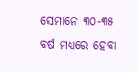ସେମାନେ ୩୦-୩୫ ବର୍ଷ ମଧ୍ୟରେ ହେବା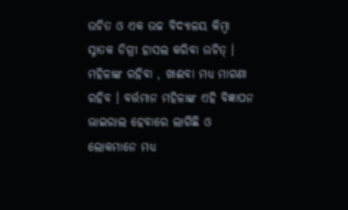ଉଚିତ ଓ ଏକ ଉଚ୍ଚ ବିଦ୍ୟାଳୟ କିମ୍ବା ସ୍ନାତକ ଡିଗ୍ରୀ ହାସଲ କରିବା ଉଚିତ୍ । ମହିଳାଙ୍କ ରହିବା , ଖାଈବା ମଧ୍ୟ ମାଗଣା ରହିବ । ବର୍ତ୍ତମାନ ମହିଳାଙ୍କ ଏହି ବିଜ୍ଞାପନ ଭାଇରାଲ ହେବାରେ ଲାଗିଛି ଓ ଲୋକମାନେ ମଧ୍ୟ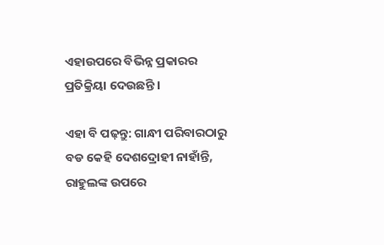ଏହାଉପରେ ବିଭିନ୍ନ ପ୍ରକାରର ପ୍ରତିକ୍ରିୟା ଦେଉଛନ୍ତି ।

ଏହା ବି ପଢ଼ନ୍ତୁ: ଗାନ୍ଧୀ ପରିବାରଠାରୁ ବଡ କେହି ଦେଶଦ୍ରୋହୀ ନାହାଁନ୍ତି, ରାହୁଲଙ୍କ ଉପରେ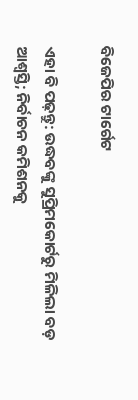ବିଜେପିର ଟାର୍ଗେଟ

ଏହା ବି ପଢ଼ନ୍ତୁ: ଉଦ୍ଧବଙ୍କୁ ସୁପ୍ରିମକୋର୍ଟରୁ ମିଳିଲା ବଡ଼ ଆଶ୍ବସ୍ତି; ନିର୍ବାଚନ କମିଶନକୁ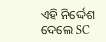ଏହି ନିର୍ଦ୍ଦେଶ ଦେଲେ SC